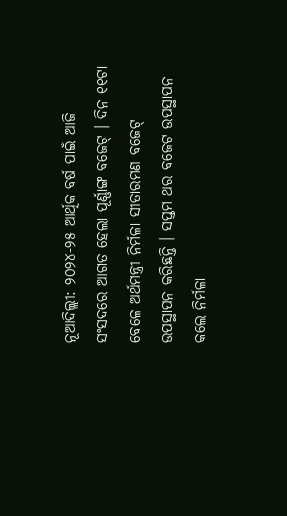ନୂଆଦିଲ୍ଲୀ: ୨୦୨୪-୨୫ ଆର୍ଥିକ ବର୍ଷ ପାଇଁ ଆଜି ସଂସଦରେ ଆଗତ ହେଲା ପୂର୍ଣ୍ଣାଙ୍ଗ ବଜେଟ୍ । ଦିନ ୧୧ଟା ବେଳେ ଅର୍ଥମନ୍ତ୍ରୀ ନିର୍ମଳା ସୀତାରମଣ ବଜେଟ୍ ଉପସ୍ଥାପନ କରିଛନ୍ତି । ସପ୍ତମ ଥର ବଜେଟ ଉପସ୍ଥାପନ କଲେ ନିର୍ମଳା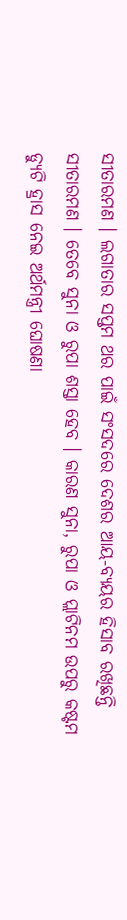ସୀତାରମଣ । ଲଗାତାର ସପ୍ତମ ଥର ପାଇଁ ସଂସଦରେ ଦେଶର ଆୟ-ବ୍ୟୟର ହିସାବ ରଖିଛନ୍ତି ସୀତାରମଣ । ତେବେ ସୁନା ଓ ରୁପା ଶସ୍ତା ହେବ । କାରଣ ସୁନା, ରୁପା ଓ ପ୍ଲାଟିନମ ଉପରୁ କଷ୍ଟମ ଡ୍ୟୁଟି ହ୍ରାସ ନେଇ ଅର୍ଥମନ୍ତ୍ରୀ ଘୋଷଣା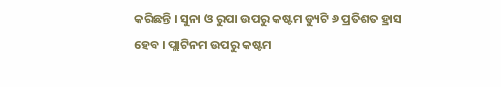କରିଛନ୍ତି । ସୁନା ଓ ରୁପା ଉପରୁ କଷ୍ଟମ ଡ୍ୟୁଟି ୬ ପ୍ରତିଶତ ହ୍ରାସ ହେବ । ପ୍ଲାଟିନମ ଉପରୁ କଷ୍ଟମ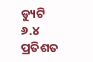ଡ୍ୟୁଟି ୬.୪ ପ୍ରତିଶତ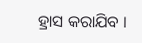ହ୍ରାସ କରାଯିବ ।